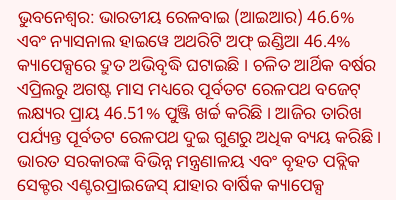ଭୁବନେଶ୍ବର: ଭାରତୀୟ ରେଳବାଇ (ଆଇଆର) 46.6% ଏବଂ ନ୍ୟାସନାଲ ହାଇୱେ ଅଥରିଟି ଅଫ୍ ଇଣ୍ଡିଆ 46.4% କ୍ୟାପେକ୍ସରେ ଦ୍ରୁତ ଅଭିବୃଦ୍ଧି ଘଟାଇଛି । ଚଳିତ ଆର୍ଥିକ ବର୍ଷର ଏପ୍ରିଲରୁ ଅଗଷ୍ଟ ମାସ ମଧ୍ୟରେ ପୂର୍ବତଟ ରେଳପଥ ବଜେଟ୍ ଲକ୍ଷ୍ୟର ପ୍ରାୟ 46.51% ପୁଞ୍ଜି ଖର୍ଚ୍ଚ କରିଛି । ଆଜିର ତାରିଖ ପର୍ଯ୍ୟନ୍ତ ପୂର୍ବତଟ ରେଳପଥ ଦୁଇ ଗୁଣରୁ ଅଧିକ ବ୍ୟୟ କରିଛି ।
ଭାରତ ସରକାରଙ୍କ ବିଭିନ୍ନ ମନ୍ତ୍ରଣାଳୟ ଏବଂ ବୃହତ ପବ୍ଲିକ ସେକ୍ଟର ଏଣ୍ଟରପ୍ରାଇଜେସ୍ ଯାହାର ବାର୍ଷିକ କ୍ୟାପେକ୍ସ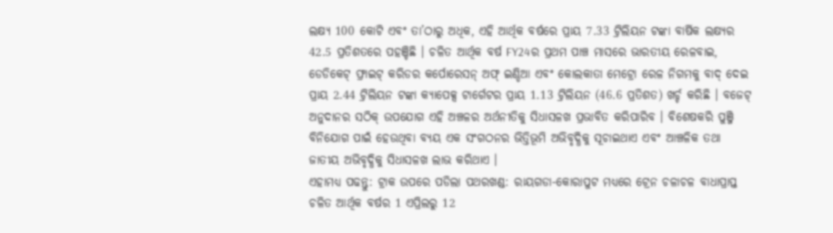ଲକ୍ଷ୍ୟ 100 କୋଟି ଏବଂ ତା’ଠାରୁ ଅଧିକ, ଏହି ଆର୍ଥିକ ବର୍ଷରେ ପ୍ରାୟ 7.33 ଟ୍ରିଲିୟନ ଟଙ୍କା ବାର୍ଷିକ ଲକ୍ଷ୍ୟର 42.5 ପ୍ରତିଶତରେ ପହଞ୍ଚିଛି । ଚଳିତ ଆର୍ଥିକ ବର୍ଷ FY24ର ପ୍ରଥମ ପାଞ୍ଚ ମାସରେ ଭାରତୀୟ ରେଳବାଇ, ଡେଡିକେଟ୍ ଫ୍ରାଇଟ୍ କରିଡର କର୍ପୋରେସନ୍ ଅଫ୍ ଇଣ୍ଡିଆ ଏବଂ କୋଲକାତା ମେଟ୍ରୋ ରେଳ ନିଗମକୁ ବାଦ୍ ଦେଇ ପ୍ରାୟ 2.44 ଟ୍ରିଲିୟନ ଟଙ୍କା କ୍ୟାପେକ୍ସ ଟାର୍ଗେଟର ପ୍ରାୟ 1.13 ଟ୍ରିଲିୟନ (46.6 ପ୍ରତିଶତ) ଖର୍ଚ୍ଚ କରିଛି । ବଜେଟ୍ ଅନୁଦାନର ସଠିକ୍ ଉପଯୋଗ ଏହି ଅଞ୍ଚଳର ଅର୍ଥନୀତିକୁ ସିଧାସଳଖ ପ୍ରଭାବିତ କରିପାରିବ । ବିଶେଷକରି ପୁଞ୍ଜି ବିନିଯୋଗ ପାଇଁ ହେଉଥିବା ବ୍ୟୟ ଏକ ସଂଗଠନର ଭିତ୍ତିଭୂମି ଅଭିବୃଦ୍ଧିକୁ ସୂଚାଇଥାଏ ଏବଂ ଆଞ୍ଚଳିକ ତଥା ଜାତୀୟ ଅଭିବୃଦ୍ଧିକୁ ସିଧାସଳଖ ଲାଭ କରିଥାଏ ।
ଏହାମଧ୍ୟ ପଢନ୍ତୁ: ଟ୍ରାକ ଉପରେ ପଡିଲା ପଥରଖଣ୍ଡ: ରାୟଗଡା-କୋରାପୁଟ ମଧ୍ୟରେ ଟ୍ରେନ ଚଳାଚଳ ବାଧାପ୍ରାପ୍ତ
ଚଳିତ ଆର୍ଥିକ ବର୍ଷର 1 ଏପ୍ରିଲରୁ 12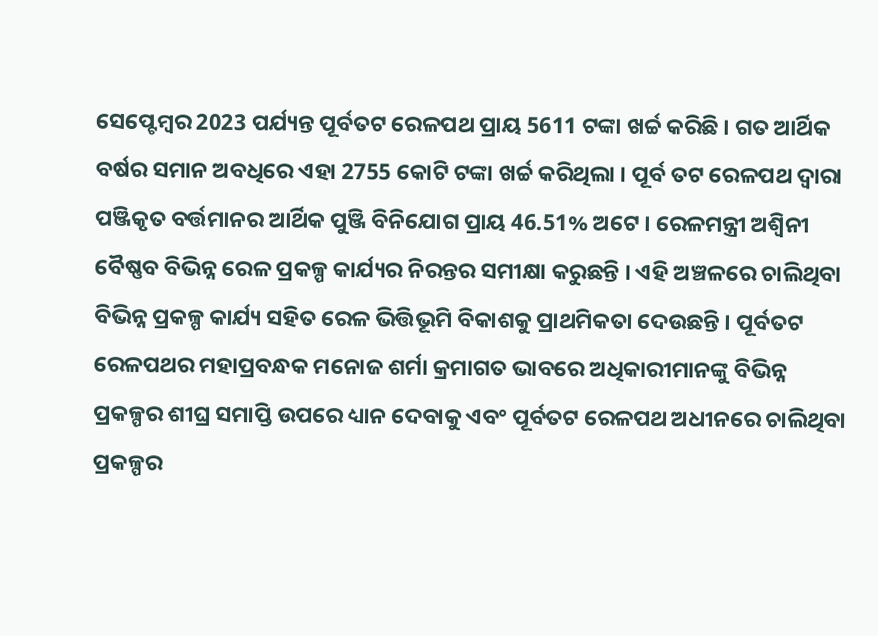ସେପ୍ଟେମ୍ବର 2023 ପର୍ଯ୍ୟନ୍ତ ପୂର୍ବତଟ ରେଳପଥ ପ୍ରାୟ 5611 ଟଙ୍କା ଖର୍ଚ୍ଚ କରିଛି । ଗତ ଆର୍ଥିକ ବର୍ଷର ସମାନ ଅବଧିରେ ଏହା 2755 କୋଟି ଟଙ୍କା ଖର୍ଚ୍ଚ କରିଥିଲା । ପୂର୍ବ ତଟ ରେଳପଥ ଦ୍ବାରା ପଞ୍ଜିକୃତ ବର୍ତ୍ତମାନର ଆର୍ଥିକ ପୁଞ୍ଜି ବିନିଯୋଗ ପ୍ରାୟ 46.51% ଅଟେ । ରେଳମନ୍ତ୍ରୀ ଅଶ୍ବିନୀ ବୈଷ୍ଣବ ବିଭିନ୍ନ ରେଳ ପ୍ରକଳ୍ପ କାର୍ଯ୍ୟର ନିରନ୍ତର ସମୀକ୍ଷା କରୁଛନ୍ତି । ଏହି ଅଞ୍ଚଳରେ ଚାଲିଥିବା ବିଭିନ୍ନ ପ୍ରକଳ୍ପ କାର୍ଯ୍ୟ ସହିତ ରେଳ ଭିତ୍ତିଭୂମି ବିକାଶକୁ ପ୍ରାଥମିକତା ଦେଉଛନ୍ତି । ପୂର୍ବତଟ ରେଳପଥର ମହାପ୍ରବନ୍ଧକ ମନୋଜ ଶର୍ମା କ୍ରମାଗତ ଭାବରେ ଅଧିକାରୀମାନଙ୍କୁ ବିଭିନ୍ନ ପ୍ରକଳ୍ପର ଶୀଘ୍ର ସମାପ୍ତି ଉପରେ ଧ୍ୟାନ ଦେବାକୁ ଏବଂ ପୂର୍ବତଟ ରେଳପଥ ଅଧୀନରେ ଚାଲିଥିବା ପ୍ରକଳ୍ପର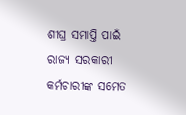ଶୀଘ୍ର ସମାପ୍ତି ପାଇଁ ରାଜ୍ୟ ସରକାରୀ କର୍ମଚାରୀଙ୍କ ସମେତ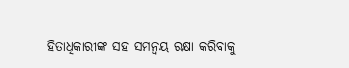ହିତାଧିକାରୀଙ୍କ ସହ ସମନ୍ବୟ ରକ୍ଷା କରିବାକୁ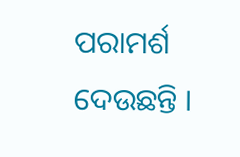ପରାମର୍ଶ ଦେଉଛନ୍ତି ।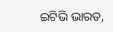ଇଟିଭି ଭାରତ,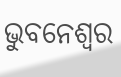ଭୁବନେଶ୍ବର